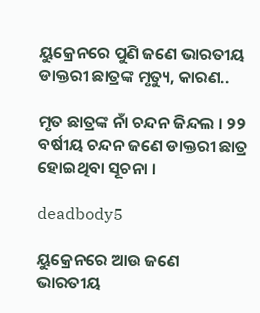ୟୁକ୍ରେନରେ ପୁଣି ଜଣେ ଭାରତୀୟ ଡାକ୍ତରୀ ଛାତ୍ରଙ୍କ ମୃତ୍ୟୁ, କାରଣ..

ମୃତ ଛାତ୍ରଙ୍କ ନାଁ ଚନ୍ଦନ ଜିନ୍ଦଲ । ୨୨ ବର୍ଷୀୟ ଚନ୍ଦନ ଜଣେ ଡାକ୍ତରୀ ଛାତ୍ର ହୋଇଥିବା ସୂଚନା ।

deadbody5

ୟୁକ୍ରେନରେ ଆଉ ଜଣେ ଭାରତୀୟ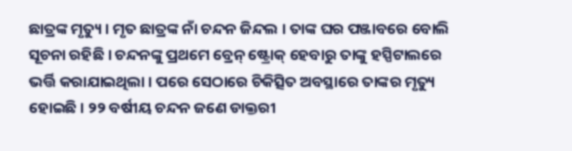ଛାତ୍ରଙ୍କ ମୃତ୍ୟୁ । ମୃତ ଛାତ୍ରଙ୍କ ନାଁ ଚନ୍ଦନ ଜିନ୍ଦଲ । ତାଙ୍କ ଘର ପଞ୍ଜାବରେ ବୋଲି ସୂଚନା ରହିଛି । ଚନ୍ଦନଙ୍କୁ ପ୍ରଥମେ ବ୍ରେନ୍‌ ଷ୍ଟ୍ରୋକ୍ ହେବାରୁ ତାଙ୍କୁ ହସ୍ପିଟାଲରେ ଭର୍ତ୍ତି କରାଯାଇଥିଲା । ପରେ ସେଠାରେ ଚିକିତ୍ସିତ ଅବସ୍ଥାରେ ତାଙ୍କର ମୃତ୍ୟୁ ହୋଇଛି । ୨୨ ବର୍ଷୀୟ ଚନ୍ଦନ ଜଣେ ଡାକ୍ତରୀ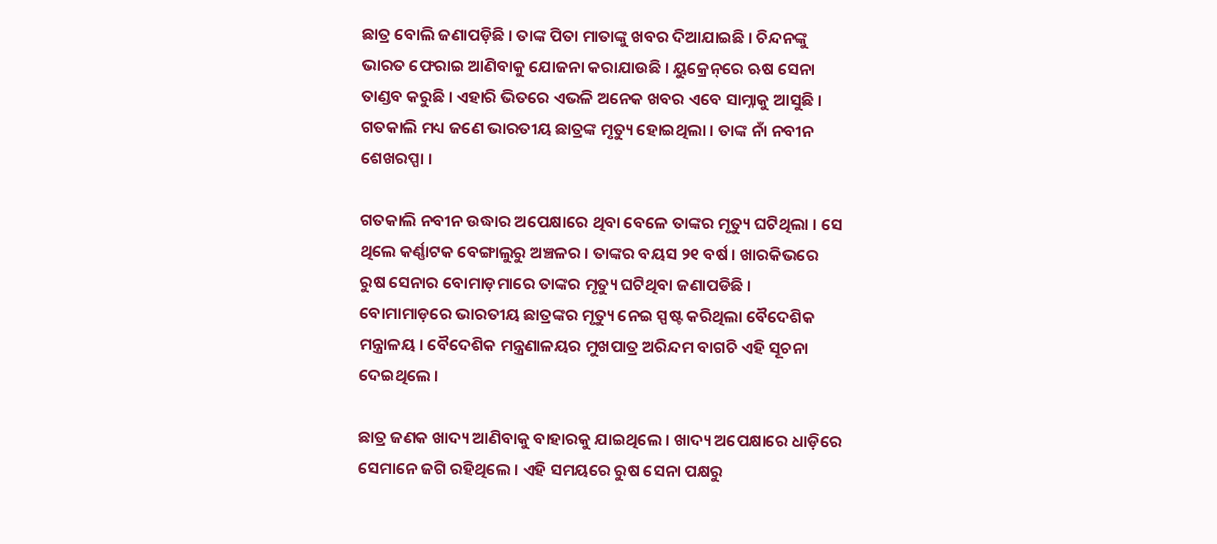ଛାତ୍ର ବୋଲି ଜଣାପଡ଼ିଛି । ତାଙ୍କ ପିତା ମାତାଙ୍କୁ ଖବର ଦିଆଯାଇଛି । ଚିନ୍ଦନଙ୍କୁ ଭାରତ ଫେରାଇ ଆଣିବାକୁ ଯୋଜନା କରାଯାଉଛି । ୟୁକ୍ରେନ୍‌ରେ ଋଷ ସେନା ତାଣ୍ଡବ କରୁଛି । ଏହାରି ଭିତରେ ଏଭଳି ଅନେକ ଖବର ଏବେ ସାମ୍ନାକୁ ଆସୁଛି । ଗତକାଲି ମଧ୍ୟ ଜଣେ ଭାରତୀୟ ଛାତ୍ରଙ୍କ ମୃତ୍ୟୁ ହୋଇଥିଲା । ତାଙ୍କ ନାଁ ନବୀନ ଶେଖରପ୍ପା ।

ଗତକାଲି ନବୀନ ଉଦ୍ଧାର ଅପେକ୍ଷାରେ ଥିବା ବେଳେ ତାଙ୍କର ମୃତ୍ୟୁ ଘଟିଥିଲା । ସେ ଥିଲେ କର୍ଣ୍ଣାଟକ ବେଙ୍ଗାଲୁରୁ ଅଞ୍ଚଳର । ତାଙ୍କର ବୟସ ୨୧ ବର୍ଷ । ଖାରକିଭରେ ରୁଷ ସେନାର ବୋମାଡ଼ମାରେ ତାଙ୍କର ମୃତ୍ୟୁ ଘଟିଥିବା ଜଣାପଡିଛି । ବୋମାମାଡ଼ରେ ଭାରତୀୟ ଛାତ୍ରଙ୍କର ମୃତ୍ୟୁ ନେଇ ସ୍ପଷ୍ଟ କରିଥିଲା ବୈଦେଶିକ ମନ୍ତ୍ରାଳୟ । ବୈଦେଶିକ ମନ୍ତ୍ରଣାଳୟର ମୁଖପାତ୍ର ଅରିନ୍ଦମ ବାଗଚି ଏହି ସୂଚନା ଦେଇଥିଲେ ।

ଛାତ୍ର ଜଣକ ଖାଦ୍ୟ ଆଣିବାକୁ ବାହାରକୁ ଯାଇଥିଲେ । ଖାଦ୍ୟ ଅପେକ୍ଷାରେ ଧାଡ଼ିରେ ସେମାନେ ଜଗି ରହିଥିଲେ । ଏହି ସମୟରେ ରୁଷ ସେନା ପକ୍ଷରୁ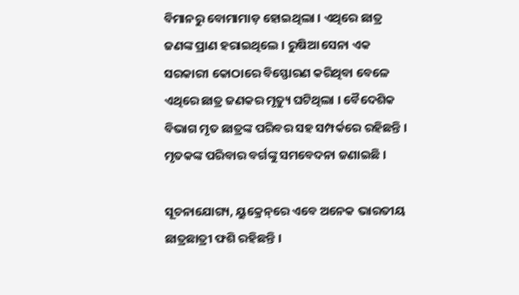ବିମାନରୁ ବୋମାମାଡ଼ ହୋଇଥିଲା । ଏଥିରେ ଛାତ୍ର ଜଣଙ୍କ ପ୍ରାଣ ହରାଇଥିଲେ । ରୁଷିଆ ସେନା ଏକ ସରକାରୀ କୋଠାରେ ବିସ୍ଫୋରଣ କରିଥିବା ବେଳେ ଏଥିରେ ଛାତ୍ର ଜଣକର ମୃତ୍ୟୁ ଘଟିଥିଲା । ବୈଦେଶିକ ବିଭାଗ ମୃତ ଛାତ୍ରଙ୍କ ପରିବର ସହ ସମ୍ପର୍କରେ ରହିଛନ୍ତି । ମୃତକଙ୍କ ପରିବାର ବର୍ଗଙ୍କୁ ସମବେଦନା ଜଣାଇଛି ।

ସୂଚନାଯୋଗ୍ୟ, ୟୁକ୍ରେନ୍‌ରେ ଏବେ ଅନେକ ଭାରତୀୟ ଛାତ୍ରଛାତ୍ରୀ ଫଶି ରହିଛନ୍ତି ।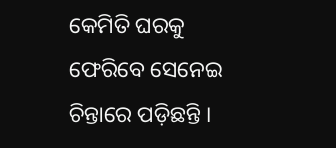କେମିତି ଘରକୁ ଫେରିବେ ସେନେଇ ଚିନ୍ତାରେ ପଡ଼ିଛନ୍ତି ।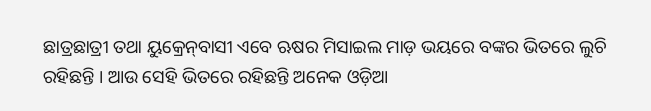ଛାତ୍ରଛାତ୍ରୀ ତଥା ୟୁକ୍ରେନ୍‌ବାସୀ ଏବେ ଋଷର ମିସାଇଲ ମାଡ଼ ଭୟରେ ବଙ୍କର ଭିତରେ ଲୁଚି ରହିଛନ୍ତି । ଆଉ ସେହି ଭିତରେ ରହିଛନ୍ତି ଅନେକ ଓଡ଼ିଆ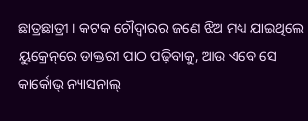ଛାତ୍ରଛାତ୍ରୀ । କଟକ ଚୌଦ୍ୱାରର ଜଣେ ଝିଅ ମଧ୍ୟ ଯାଇଥିଲେ ୟୁକ୍ରେନ୍‌ରେ ଡାକ୍ତରୀ ପାଠ ପଢ଼ିବାକୁ, ଆଉ ଏବେ ସେ କାର୍କୋଭ୍ ନ୍ୟାସନାଲ୍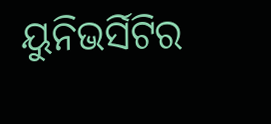ୟୁନିଭର୍ସିଟିର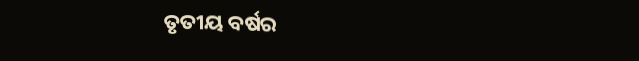ତୃତୀୟ ବର୍ଷର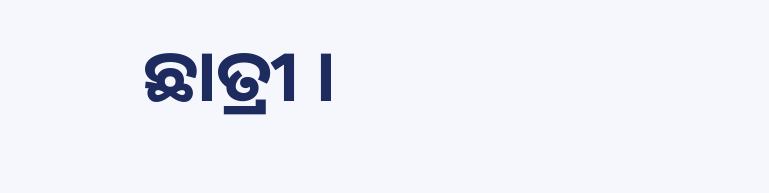ଛାତ୍ରୀ ।